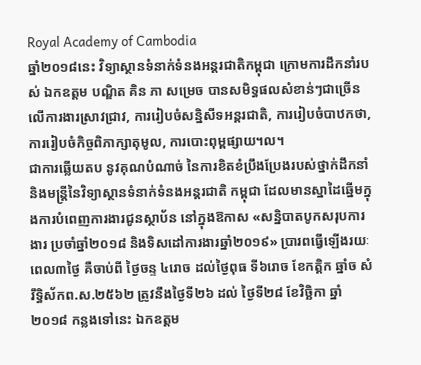Royal Academy of Cambodia
ឆ្នាំ២០១៨នេះ វិទ្យាស្ថានទំនាក់ទំនងអន្តរជាតិកម្ពុជា ក្រោមការដឹកនាំរបស់ ឯកឧត្តម បណ្ឌិត គិន ភា សម្រេច បានសមិទ្ធផលសំខាន់ៗជាច្រើន លើការងារស្រាវជ្រាវ, ការរៀបចំសន្និសីទអន្តរជាតិ, ការរៀបចំបាឋកថា, ការរៀបចំកិច្ចពិភាក្សាតុមូល, ការបោះពុម្ពផ្សាយ។ល។
ជាការឆ្លើយតប នូវគុណបំណាច់ នៃការខិតខំប្រឹងប្រែងរបស់ថ្នាក់ដឹកនាំ និងមន្ត្រីនៃវិទ្យាស្ថានទំនាក់ទំនងអន្តរជាតិ កម្ពុជា ដែលមានស្នាដៃឆ្នើមក្នុងការបំពេញការងារជូនស្ថាប័ន នៅក្នុងឱកាស «សន្និបាតបូកសរុបការងារ ប្រចាំឆ្នាំ២០១៨ និងទិសដៅការងារឆ្នាំ២០១៩» ប្រារពធ្វើឡើងរយៈពេល៣ថ្ងៃ គឺចាប់ពី ថ្ងៃចន្ទ ៤រោច ដល់ថ្ងៃពុធ ទី៦រោច ខែកត្ដិក ឆ្នាំច សំរឹទ្ធិស័កព.ស.២៥៦២ ត្រូវនឹងថ្ងៃទី២៦ ដល់ ថ្ងៃទី២៨ ខែវិច្ឆិកា ឆ្នាំ២០១៨ កន្លងទៅនេះ ឯកឧត្តម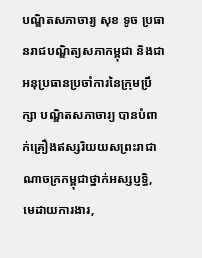បណ្ឌិតសភាចារ្យ សុខ ទូច ប្រធានរាជបណ្ឌិត្យសភាកម្ពុជា និងជាអនុប្រធានប្រចាំការនៃក្រុមប្រឹក្សា បណ្ឌិតសភាចារ្យ បានបំពាក់គ្រឿងឥស្សរិយយសព្រះរាជាណាចក្រកម្ពុជាថ្នាក់អស្សប្ញទ្ធិ, មេដាយការងារ,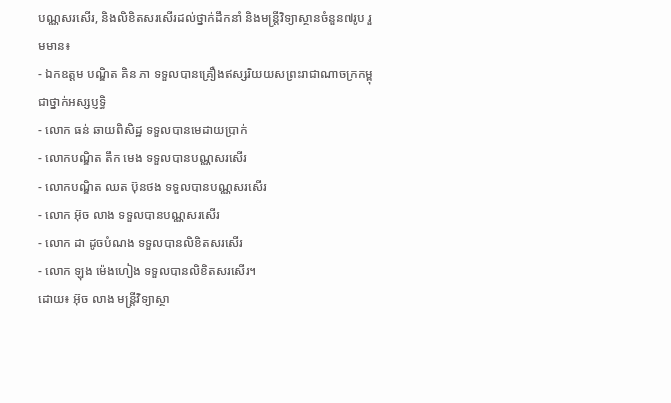បណ្ណសរសើរ, និងលិខិតសរសើរដល់ថ្នាក់ដឹកនាំ និងមន្ត្រីវិទ្យាស្ថានចំនួន៧រូប រួមមាន៖
- ឯកឧត្តម បណ្ឌិត គិន ភា ទទួលបានគ្រឿងឥស្សរិយយសព្រះរាជាណាចក្រកម្ពុជាថ្នាក់អស្សប្ញទ្ធិ
- លោក ធន់ ឆាយពិសិដ្ឋ ទទួលបានមេដាយប្រាក់
- លោកបណ្ឌិត តឹក មេង ទទួលបានបណ្ណសរសើរ
- លោកបណ្ឌិត ឈត ប៊ុនថង ទទួលបានបណ្ណសរសើរ
- លោក អ៊ុច លាង ទទួលបានបណ្ណសរសើរ
- លោក ដា ដូចបំណង ទទួលបានលិខិតសរសើរ
- លោក ឡុង ម៉េងហៀង ទទួលបានលិខិតសរសើរ។
ដោយ៖ អ៊ុច លាង មន្ត្រីវិទ្យាស្ថា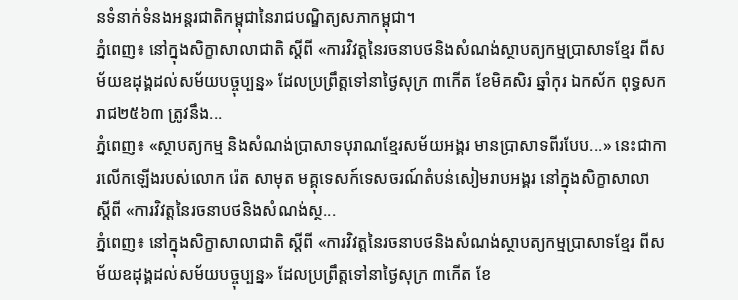នទំនាក់ទំនងអន្តរជាតិកម្ពុជានៃរាជបណ្ឌិត្យសភាកម្ពុជា។
ភ្នំពេញ៖ នៅក្នុងសិក្ខាសាលាជាតិ ស្ដីពី «ការវិវត្តនៃរចនាបថនិងសំណង់ស្ថាបត្យកម្មប្រាសាទខ្មែរ ពីសម័យឧដុង្គដល់សម័យបច្ចុប្បន្ន» ដែលប្រព្រឹត្តទៅនាថ្ងៃសុក្រ ៣កើត ខែមិគសិរ ឆ្នាំកុរ ឯកស័ក ពុទ្ធសករាជ២៥៦៣ ត្រូវនឹង...
ភ្នំពេញ៖ «ស្ថាបត្យកម្ម និងសំណង់ប្រាសាទបុរាណខ្មែរសម័យអង្គរ មានប្រាសាទពីរបែប...» នេះជាការលើកឡើងរបស់លោក រ៉េត សាមុត មគ្គុទេសក៍ទេសចរណ៍តំបន់សៀមរាបអង្គរ នៅក្នុងសិក្ខាសាលា ស្ដីពី «ការវិវត្តនៃរចនាបថនិងសំណង់ស្ថ...
ភ្នំពេញ៖ នៅក្នុងសិក្ខាសាលាជាតិ ស្ដីពី «ការវិវត្តនៃរចនាបថនិងសំណង់ស្ថាបត្យកម្មប្រាសាទខ្មែរ ពីសម័យឧដុង្គដល់សម័យបច្ចុប្បន្ន» ដែលប្រព្រឹត្តទៅនាថ្ងៃសុក្រ ៣កើត ខែ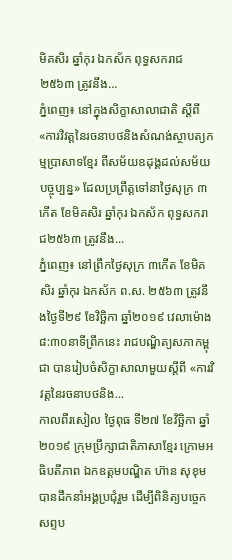មិគសិរ ឆ្នាំកុរ ឯកស័ក ពុទ្ធសករាជ២៥៦៣ ត្រូវនឹង...
ភ្នំពេញ៖ នៅក្នុងសិក្ខាសាលាជាតិ ស្ដីពី «ការវិវត្តនៃរចនាបថនិងសំណង់ស្ថាបត្យកម្មប្រាសាទខ្មែរ ពីសម័យឧដុង្គដល់សម័យបច្ចុប្បន្ន» ដែលប្រព្រឹត្តទៅនាថ្ងៃសុក្រ ៣កើត ខែមិគសិរ ឆ្នាំកុរ ឯកស័ក ពុទ្ធសករាជ២៥៦៣ ត្រូវនឹង...
ភ្នំពេញ៖ នៅព្រឹកថ្ងៃសុក្រ ៣កើត ខែមិគសិរ ឆ្នាំកុរ ឯកស័ក ព.ស. ២៥៦៣ ត្រូវនឹងថ្ងៃទី២៩ ខែវិច្ឆិកា ឆ្នាំ២០១៩ វេលាម៉ោង ៨:៣០នាទីព្រឹកនេះ រាជបណ្ឌិត្យសភាកម្ពុជា បានរៀបចំសិក្ខាសាលាមួយស្ដីពី «ការវិវត្តនៃរចនាបថនិង...
កាលពីរសៀល ថ្ងៃពុធ ទី២៧ ខែវិច្ឆិកា ឆ្នាំ២០១៩ ក្រុមប្រឹក្សាជាតិភាសាខ្មែរ ក្រោមអធិបតីភាព ឯកឧត្តមបណ្ឌិត ហ៊ាន សុខុម បានដឹកនាំអង្គប្រជុំរួម ដើម្បីពិនិត្យបច្ចេកសព្ទប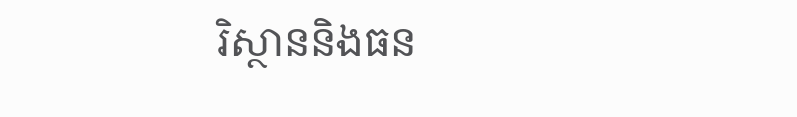រិស្ថាននិងធន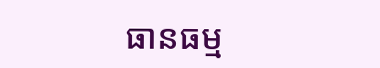ធានធម្ម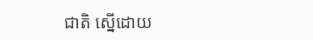ជាតិ ស្នើដោយ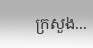ក្រសួង...